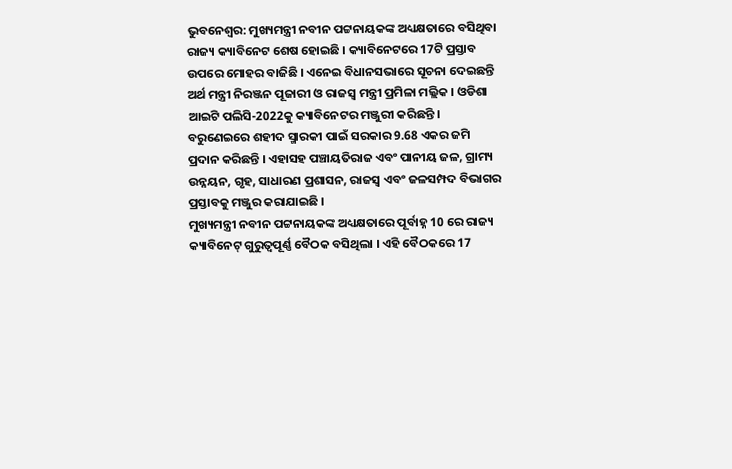ଭୁବନେଶ୍ବର: ମୁଖ୍ୟମନ୍ତ୍ରୀ ନବୀନ ପଟ୍ଟନାୟକଙ୍କ ଅଧ୍ୟକ୍ଷତାରେ ବସିଥିବା ରାଜ୍ୟ କ୍ୟାବିନେଟ ଶେଷ ହୋଇଛି । କ୍ୟାବିନେଟରେ 17ଟି ପ୍ରସ୍ତାବ ଉପରେ ମୋହର ବାଜିଛି । ଏନେଇ ବିଧାନସଭାରେ ସୂଚନା ଦେଇଛନ୍ତି ଅର୍ଥ ମନ୍ତ୍ରୀ ନିରଞ୍ଜନ ପୂଜାରୀ ଓ ରାଜସ୍ବ ମନ୍ତ୍ରୀ ପ୍ରମିଳା ମଲ୍ଲିକ । ଓଡିଶା ଆଇଟି ପଲିସି-2022କୁ କ୍ୟାବିନେଟର ମଞ୍ଜୁରୀ କରିଛନ୍ତି । ବରୁଣେଇରେ ଶହୀଦ ସ୍ମାରକୀ ପାଇଁ ସରକାର 9.68 ଏକର ଜମି ପ୍ରଦାନ କରିଛନ୍ତି । ଏହାସହ ପଞ୍ଚାୟତିରାଜ ଏବଂ ପାନୀୟ ଜଳ, ଗ୍ରାମ୍ୟ ଉନ୍ନୟନ, ଗୃହ, ସାଧାରଣ ପ୍ରଶାସନ, ରାଜସ୍ବ ଏବଂ ଜଳସମ୍ପଦ ବିଭାଗର ପ୍ରସ୍ତାବକୁ ମଞ୍ଜୁର କରାଯାଇଛି ।
ମୁଖ୍ୟମନ୍ତ୍ରୀ ନବୀନ ପଟ୍ଟନାୟକଙ୍କ ଅଧ୍ୟକ୍ଷତାରେ ପୂର୍ବାହ୍ନ 10 ରେ ରାଜ୍ୟ କ୍ୟାବିନେଟ୍ ଗୁରୁତ୍ବପୂର୍ଣ୍ଣ ବୈଠକ ବସିଥିଲା । ଏହି ବୈଠକରେ 17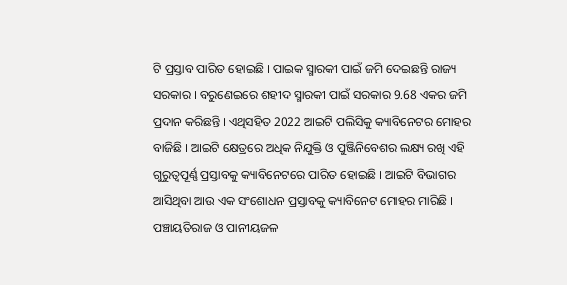ଟି ପ୍ରସ୍ତାବ ପାରିତ ହୋଇଛି । ପାଇକ ସ୍ମାରକୀ ପାଇଁ ଜମି ଦେଇଛନ୍ତି ରାଜ୍ୟ ସରକାର । ବରୁଣେଇରେ ଶହୀଦ ସ୍ମାରକୀ ପାଇଁ ସରକାର 9.68 ଏକର ଜମି ପ୍ରଦାନ କରିଛନ୍ତି । ଏଥିସହିତ 2022 ଆଇଟି ପଲିସିକୁ କ୍ୟାବିନେଟର ମୋହର ବାଜିଛି । ଆଇଟି କ୍ଷେତ୍ରରେ ଅଧିକ ନିଯୁକ୍ତି ଓ ପୁଞ୍ଜିନିବେଶର ଲକ୍ଷ୍ୟ ରଖି ଏହି ଗୁରୁତ୍ବପୂର୍ଣ୍ଣ ପ୍ରସ୍ତାବକୁ କ୍ୟାବିନେଟରେ ପାରିତ ହୋଇଛି । ଆଇଟି ବିଭାଗର ଆସିଥିବା ଆଉ ଏକ ସଂଶୋଧନ ପ୍ରସ୍ତାବକୁ କ୍ୟାବିନେଟ ମୋହର ମାରିଛି । ପଞ୍ଚାୟତିରାଜ ଓ ପାନୀୟଜଳ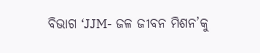ବିଭାଗ ‘JJM- ଜଳ ଜୀବନ ମିଶନ’କୁ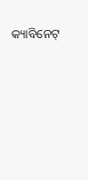କ୍ୟାବିନେଟ୍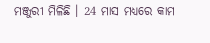ମଞ୍ଜୁରୀ ମିଳିଛି । 24 ମାସ ମଧ୍ୟରେ କାମ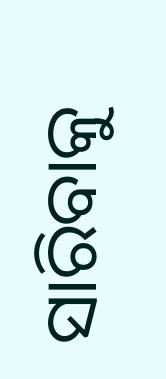ସାରିବାକୁ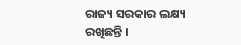ରାଜ୍ୟ ସରକାର ଲକ୍ଷ୍ୟ ରଖିଛନ୍ତି ।